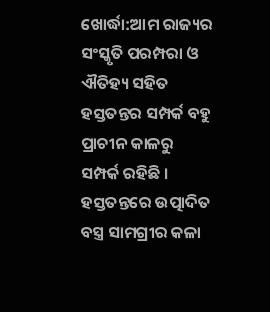ଖୋର୍ଦ୍ଧା:ଆମ ରାଜ୍ୟର ସଂସ୍କୃତି ପରମ୍ପରା ଓ ଐତିହ୍ୟ ସହିତ ହସ୍ତତନ୍ତର ସମ୍ପର୍କ ବହୁ ପ୍ରାଚୀନ କାଳରୁ ସମ୍ପର୍କ ରହିଛି । ହସ୍ତତନ୍ତରେ ଉତ୍ପାଦିତ ବସ୍ତ୍ର ସାମଗ୍ରୀର କଳା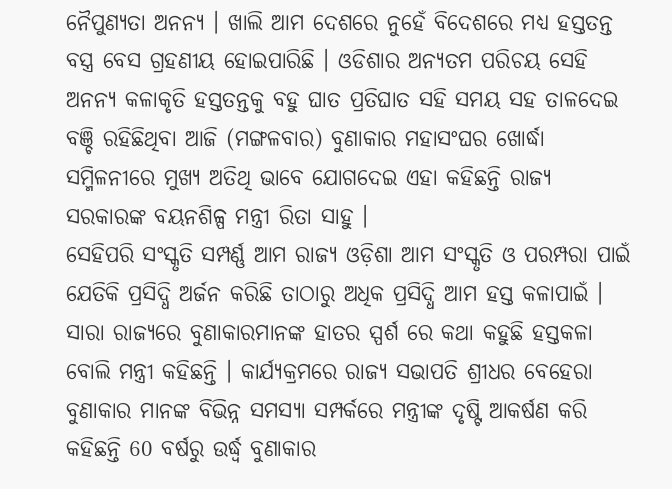ନୈପୁଣ୍ୟତା ଅନନ୍ୟ । ଖାଲି ଆମ ଦେଶରେ ନୁହେଁ ବିଦେଶରେ ମଧ୍ୟ ହସ୍ତତନ୍ତ ବସ୍ତ୍ର ବେସ ଗ୍ରହଣୀୟ ହୋଇପାରିଛି । ଓଡିଶାର ଅନ୍ୟତମ ପରିଚୟ ସେହି ଅନନ୍ୟ କଳାକୃତି ହସ୍ତତନ୍ତକୁ ବହୁ ଘାତ ପ୍ରତିଘାତ ସହି ସମୟ ସହ ତାଳଦେଇ ବଞ୍ଚି ରହିଛିଥିବା ଆଜି (ମଙ୍ଗଳବାର) ବୁଣାକାର ମହାସଂଘର ଖୋର୍ଦ୍ଧା ସମ୍ମିଳନୀରେ ମୁଖ୍ୟ ଅତିଥି ଭାବେ ଯୋଗଦେଇ ଏହା କହିଛନ୍ତି ରାଜ୍ୟ ସରକାରଙ୍କ ବୟନଶିଳ୍ପ ମନ୍ତ୍ରୀ ରିତା ସାହୁ ।
ସେହିପରି ସଂସ୍କୃତି ସମ୍ପର୍ଣ୍ଣ ଆମ ରାଜ୍ୟ ଓଡ଼ିଶା ଆମ ସଂସ୍କୃତି ଓ ପରମ୍ପରା ପାଇଁ ଯେତିକି ପ୍ରସିଦ୍ଧି ଅର୍ଜନ କରିଛି ତାଠାରୁ ଅଧିକ ପ୍ରସିଦ୍ଧି ଆମ ହସ୍ତ କଳାପାଇଁ । ସାରା ରାଜ୍ୟରେ ବୁଣାକାରମାନଙ୍କ ହାତର ସ୍ପର୍ଶ ରେ କଥା କହୁଛି ହସ୍ତକଳା ବୋଲି ମନ୍ତ୍ରୀ କହିଛନ୍ତି । କାର୍ଯ୍ୟକ୍ରମରେ ରାଜ୍ୟ ସଭାପତି ଶ୍ରୀଧର ବେହେରା ବୁଣାକାର ମାନଙ୍କ ବିଭିନ୍ନ ସମସ୍ୟା ସମ୍ପର୍କରେ ମନ୍ତ୍ରୀଙ୍କ ଦୃଷ୍ଟି ଆକର୍ଷଣ କରି କହିଛନ୍ତି 60 ବର୍ଷରୁ ଉର୍ଦ୍ଧ୍ବ ବୁଣାକାର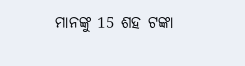ମାନଙ୍କୁ 15 ଶହ ଟଙ୍କା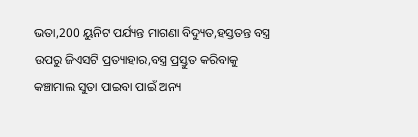ଭତା,200 ୟୁନିଟ ପର୍ଯ୍ୟନ୍ତ ମାଗଣା ବିଦ୍ୟୁତ,ହସ୍ତତନ୍ତ ବସ୍ତ୍ର ଉପରୁ ଜିଏସଟି ପ୍ରତ୍ୟାହାର,ବସ୍ତ୍ର ପ୍ରସ୍ତୁତ କରିବାକୁ କଞ୍ଚାମାଲ ସୁତା ପାଇବା ପାଇଁ ଅନ୍ୟ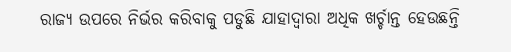ରାଜ୍ୟ ଉପରେ ନିର୍ଭର କରିବାକୁ ପଡୁଛି ଯାହାଦ୍ବାରା ଅଧିକ ଖର୍ଚ୍ଚାନ୍ତ ହେଉଛନ୍ତି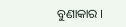ବୁଣାକାର ।